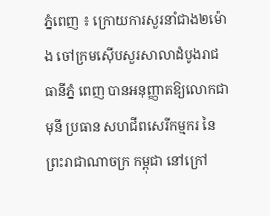ភ្នំពេញ ៖ ក្រោយការសួរនាំជាង២ម៉ោង ចៅក្រមស៊ើបសួរសាលាដំបូងរាជធានីភ្នំ ពេញ បានអនុញ្ញាតឱ្យលោកជា មុនី ប្រធាន សហជីពសេរីកម្មករ នៃព្រះរាជាណាចក្រ កម្ពុជា នៅក្រៅ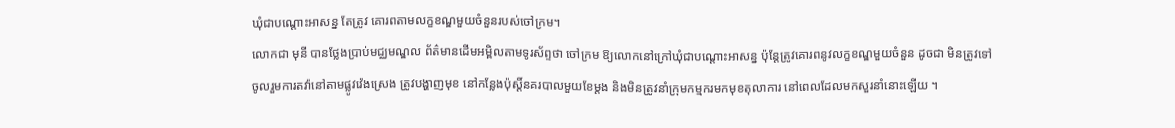ឃុំជាបណ្ដោះអាសន្ន តែត្រូវ គោរពតាមលក្ខខណ្ឌមួយចំនួនរបស់ចៅក្រម។
លោកជា មុនី បានថ្លែងប្រាប់មជ្ឈមណ្ឌល ព័ត៌មានដើមអម្ពិលតាមទូរស័ព្ទថា ចៅក្រម ឱ្យលោកនៅក្រៅឃុំជាបណ្ដោះអាសន្ន ប៉ុន្ដែត្រូវគោរពនូវលក្ខខណ្ឌមួយចំនួន ដូចជា មិនត្រូវទៅចូលរួមការតវ៉ានៅតាមផ្លូវវ៉េងស្រេង ត្រូវបង្ហាញមុខ នៅកន្លែងប៉ុស្ដិ៍នគរបាលមួយខែម្ដង និងមិនត្រូវនាំក្រុមកម្មករមកមុខតុលាការ នៅពេលដែលមកសួរនាំនោះឡើយ ។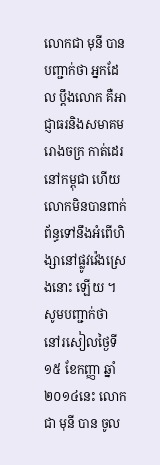លោកជា មុនី បានបញ្ជាក់ថា អ្នកដែល ប្ដឹងលោក គឺអាជ្ញាធរនិងសមាគមរោងចក្រ កាត់ដេរនៅកម្ពុជា ហើយលោកមិនបានពាក់ ព័ន្ធទៅនឹងអំពើហិង្សានៅផ្លូវវ៉េងស្រេងនោះ ឡើយ ។
សូមបញ្ជាក់ថា នៅរសៀលថ្ងៃទី១៥ ខែកញ្ញា ឆ្នាំ២០១៤នេះ លោកជា មុនី បាន ចូល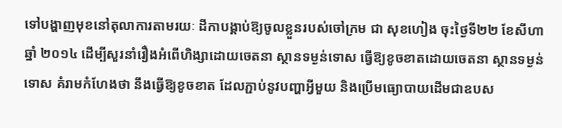ទៅបង្ហាញមុខនៅតុលាការតាមរយៈ ដីកាបង្គាប់ឱ្យចូលខ្លួនរបស់ចៅក្រម ជា សុខហៀង ចុះថ្ងៃទី២២ ខែសីហា ឆ្នាំ ២០១៤ ដើម្បីសួរនាំរឿងអំពើហិង្សាដោយចេតនា ស្ថានទម្ងន់ទោស ធ្វើឱ្យខូចខាតដោយចេតនា ស្ថានទម្ងន់ទោស គំរាមកំហែងថា នឹងធ្វើឱ្យខូចខាត ដែលភ្ជាប់នូវបញ្ហាអ្វីមួយ និងប្រើមធ្យោបាយដើមជាឧបស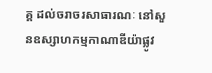គ្គ ដល់ចរាចរសាធារណៈ នៅសួនឧស្សាហកម្មកាណាឌីយ៉ាផ្លូវ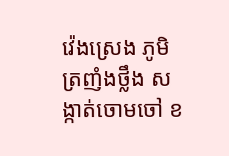វ៉េងស្រេង ភូមិត្រញំងថ្លឹង សង្កាត់ចោមចៅ ខ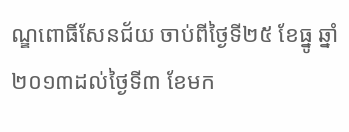ណ្ឌពោធិ៍សែនជ័យ ចាប់ពីថ្ងៃទី២៥ ខែធ្នូ ឆ្នាំ២០១៣ដល់ថ្ងៃទី៣ ខែមក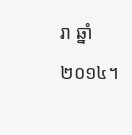រា ឆ្នាំ២០១៤។